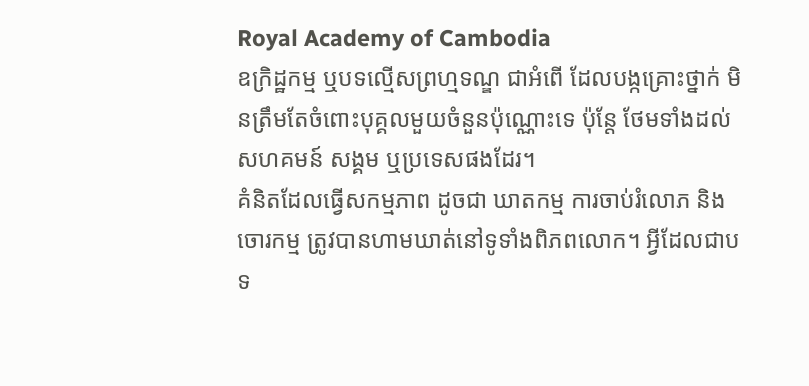Royal Academy of Cambodia
ឧក្រិដ្ឋកម្ម ឬបទល្មើសព្រហ្មទណ្ឌ ជាអំពើ ដែលបង្កគ្រោះថ្នាក់ មិនត្រឹមតែចំពោះបុគ្គលមួយចំនួនប៉ុណ្ណោះទេ ប៉ុន្តែ ថែមទាំងដល់សហគមន៍ សង្គម ឬប្រទេសផងដែរ។
គំនិតដែលធ្វើសកម្មភាព ដូចជា ឃាតកម្ម ការចាប់រំលោភ និងចោរកម្ម ត្រូវបានហាមឃាត់នៅទូទាំងពិភពលោក។ អ្វីដែលជាបទ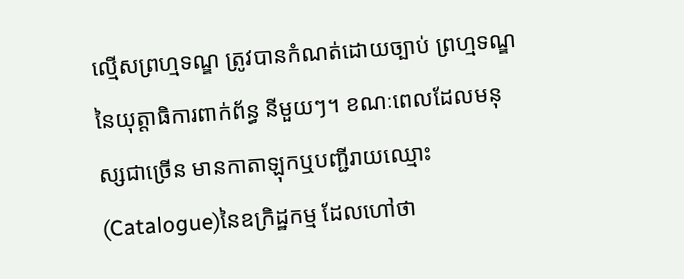ល្មើសព្រហ្មទណ្ឌ ត្រូវបានកំណត់ដោយច្បាប់ ព្រហ្មទណ្ឌនៃយុត្តាធិការពាក់ព័ន្ធ នីមួយៗ។ ខណៈពេលដែលមនុស្សជាច្រើន មានកាតាឡុកឬបញ្ជីរាយឈ្មោះ(Catalogue)នៃឧក្រិដ្ឋកម្ម ដែលហៅថា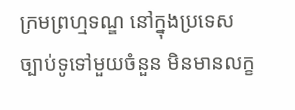ក្រមព្រហ្មទណ្ឌ នៅក្នុងប្រទេស ច្បាប់ទូទៅមួយចំនួន មិនមានលក្ខ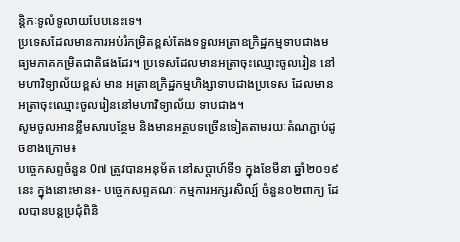ន្តិកៈទូលំទូលាយបែបនេះទេ។
ប្រទេសដែលមានការអប់រំកម្រិតខ្ពស់តែងទទួលអត្រាឧក្រិដ្ឋកម្មទាបជាងមធ្យមភាគកម្រិតជាតិផងដែរ។ ប្រទេសដែលមានអត្រាចុះឈ្មោះចូលរៀន នៅមហាវិទ្យាល័យខ្ពស់ មាន អត្រាឧក្រិដ្ឋកម្មហិង្សាទាបជាងប្រទេស ដែលមានអត្រាចុះឈ្មោះចូលរៀននៅមហាវិទ្យាល័យ ទាបជាង។
សូមចូលអានខ្លឹមសារបន្ថែម និងមានអត្ថបទច្រើនទៀតតាមរយៈតំណភ្ជាប់ដូចខាងក្រោម៖
បច្ចេកសព្ទចំនួន 0៧ ត្រូវបានអនុម័ត នៅសប្តាហ៍ទី១ ក្នុងខែមីនា ឆ្នាំ២០១៩នេះ ក្នុងនោះមាន៖- បច្ចេកសព្ទគណៈ កម្មការអក្សរសិល្ប៍ ចំនួន០២ពាក្យ ដែលបានបន្តប្រជុំពិនិ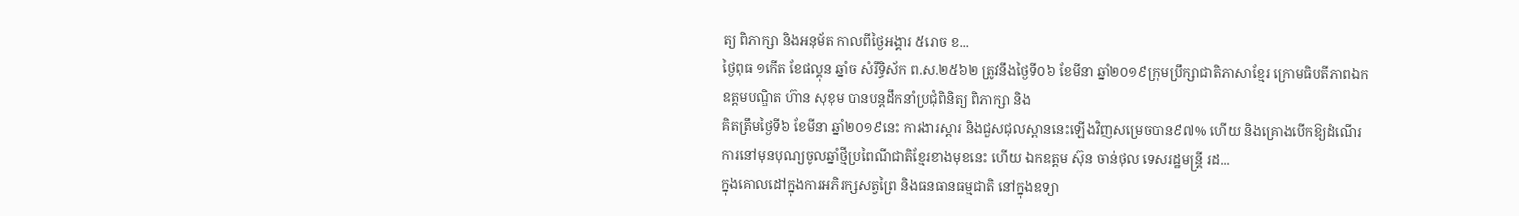ត្យ ពិភាក្សា និងអនុម័ត កាលពីថ្ងៃអង្គារ ៥រោច ខ...
ថ្ងៃពុធ ១កេីត ខែផល្គុន ឆ្នាំច សំរឹទ្ធិស័ក ព.ស.២៥៦២ ត្រូវនឹងថ្ងៃទី០៦ ខែមីនា ឆ្នាំ២០១៩ក្រុមប្រឹក្សាជាតិភាសាខ្មែរ ក្រោមធិបតីភាពឯកឧត្តមបណ្ឌិត ហ៊ាន សុខុម បានបន្តដឹកនាំប្រជុំពិនិត្យ ពិភាក្សា និង
គិតត្រឹមថ្ងៃទី៦ ខែមីនា ឆ្នាំ២០១៩នេះ ការងារស្តារ និងជួសជុលស្ពាននេះឡើងវិញសម្រេចបាន៩៧% ហើយ និងគ្រោងបើកឱ្យដំណើរការនៅមុនបុណ្យចូលឆ្នាំថ្មីប្រពៃណីជាតិខ្មែរខាងមុខនេះ ហើយ ឯកឧត្តម ស៊ុន ចាន់ថុល ទេសរដ្ឋមន្រ្តី រដ...
ក្នុងគោលដៅក្នុងការអភិរក្សសត្វព្រៃ និងធនធានធម្មជាតិ នៅក្នុងឧទ្យា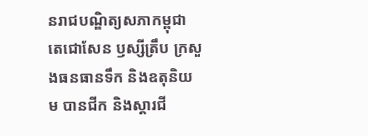នរាជបណ្ឌិត្យសភាកម្ពុជា តេជោសែន ឫស្សីត្រឹប ក្រសួងធនធានទឹក និងឧតុនិយម បានជីក និងស្តារជី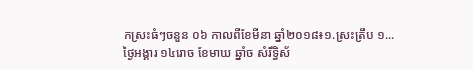កស្រះធំៗចនួន ០៦ កាលពីខែមីនា ឆ្នាំ២០១៨៖១.ស្រះត្រឹប ១...
ថ្ងៃអង្គារ ១៤រោច ខែមាឃ ឆ្នាំច សំរឹទ្ធិស័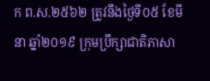ក ព.ស.២៥៦២ ត្រូវនឹងថ្ងៃទី០៥ ខែមីនា ឆ្នាំ២០១៩ ក្រុមប្រឹក្សាជាតិភាសា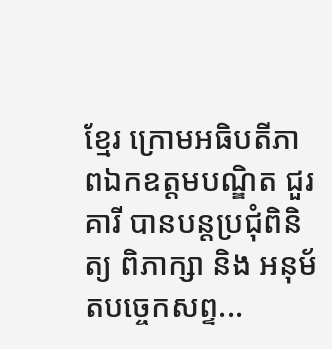ខ្មែរ ក្រោមអធិបតីភាពឯកឧត្តមបណ្ឌិត ជួរ គារី បានបន្តប្រជុំពិនិត្យ ពិភាក្សា និង អនុម័តបច្ចេកសព្ទ...